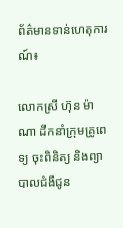ព័ត៌មានទាន់ហេតុការណ៍៖

លោកស្រី ហ៊ុន ម៉ាណា ដឹកនាំក្រុមគ្រូពេទ្យ ចុះពិនិត្យ និងព្យាបាលជំងឺជូន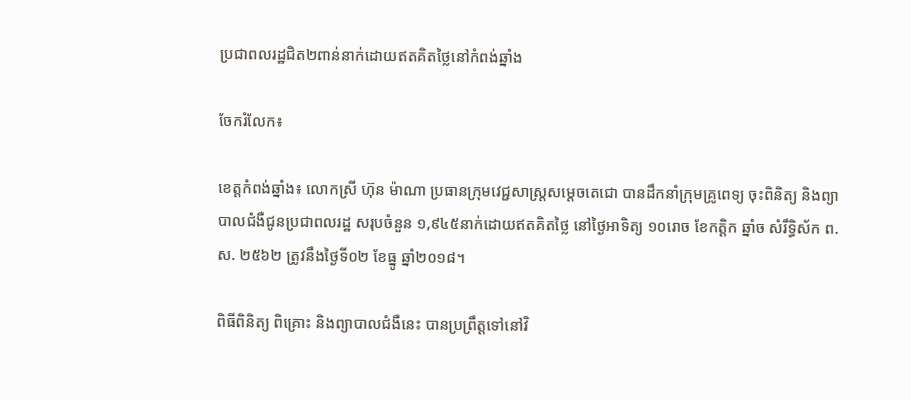ប្រជាពលរដ្ឋជិត២ពាន់នាក់ដោយឥតគិតថ្លៃនៅកំពង់ឆ្នាំង

ចែករំលែក៖

ខេត្តកំពង់ឆ្នាំង៖ លោកស្រី ហ៊ុន ម៉ាណា ប្រធានក្រុមវេជ្ជសាស្ត្រសម្តេចតេជោ បានដឹកនាំក្រុមគ្រូពេទ្យ ចុះពិនិត្យ និងព្យាបាលជំងឺជូនប្រជាពលរដ្ឋ សរុបចំនួន ១,៩៤៥នាក់ដោយឥតគិតថ្លៃ នៅថ្ងៃអាទិត្យ ១០រោច ខែកត្តិក ឆ្នាំច សំរឹទ្ធិស័ក ព.ស. ២៥៦២ ត្រូវនឹងថ្ងៃទី០២ ខែធ្នូ ឆ្នាំ២០១៨។

ពិធីពិនិត្យ ពិគ្រោះ និងព្យាបាលជំងឺនេះ បានប្រព្រឹត្តទៅនៅវិ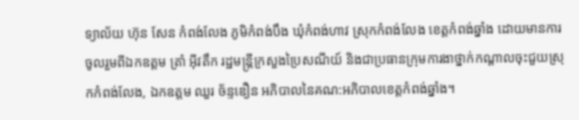ទ្យាល័យ ហ៊ុន សែន កំពង់លែង ភូមិកំពង់បឹង ឃុំកំពង់ហាវ ស្រុកកំពង់លែង ខេត្តកំពង់ឆ្នាំង ដោយមានការចូលរួមពីឯកឧត្តម ត្រាំ អ៊ីវតឹក រដ្ឋមន្ត្រីក្រសួងប្រៃសណីយ៍ និងជាប្រធានក្រុមការងាថ្នាក់កណ្តាលចុះជួយស្រុកកំពង់លែង, ឯកឧត្តម ឈួរ ច័ន្ទឌឿន អភិបាលនៃគណ:អភិបាលខេត្តកំពង់ឆ្នាំង។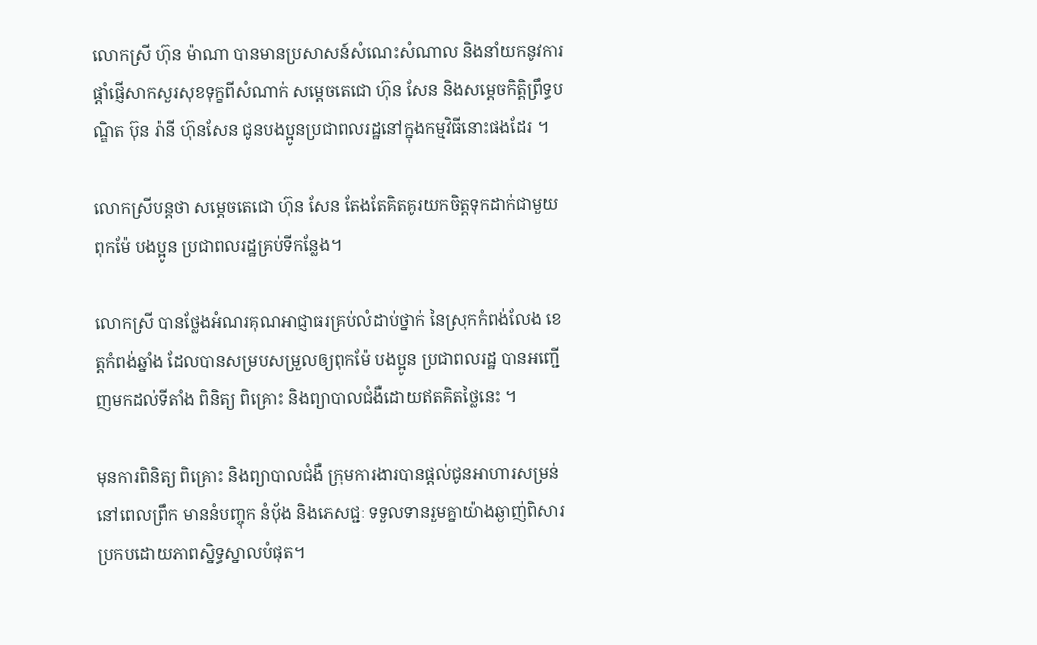លោកស្រី ហ៊ុន ម៉ាណា បានមានប្រសាសន៍សំណេះសំណាល និងនាំយកនូវការផ្តាំផ្ញើសាកសួរសុខទុក្ខពីសំណាក់ សម្តេចតេជោ ហ៊ុន សែន និងសម្តេចកិត្តិព្រឹទ្ធបណ្ឌិត ប៊ុន រ៉ានី ហ៊ុនសែន ជូនបងប្អូនប្រជាពលរដ្ឋនៅក្នុងកម្មវិធីនោះផងដែរ ។

លោកស្រីបន្តថា សម្តេចតេជោ ហ៊ុន សែន តែងតែគិតគូរយកចិត្តទុកដាក់ជាមួយពុកម៉ែ បងប្អូន ប្រជាពលរដ្ឋគ្រប់ទីកន្លែង។

លោកស្រី បានថ្លែងអំណរគុណអាជ្ញាធរគ្រប់លំដាប់ថ្នាក់ នៃស្រុកកំពង់លែង ខេត្តកំពង់ឆ្នាំង ដែលបានសម្របសម្រួលឲ្យពុកម៉ែ បងប្អូន ប្រជាពលរដ្ឋ បានអញ្ជើញមកដល់ទីតាំង ពិនិត្យ ពិគ្រោះ និងព្យាបាលជំងឺដោយឥតគិតថ្លៃនេះ ។

មុនការពិនិត្យ ពិគ្រោះ និងព្យាបាលជំងឺ ក្រុមការងារបានផ្តល់ជូនអាហារសម្រន់នៅពេលព្រឹក មាននំបញ្ចុក នំបុ័ង និងភេសជ្ជៈ ទទួលទានរួមគ្នាយ៉ាងឆ្ងាញ់ពិសារប្រកបដោយភាពស្និទ្ធស្នាលបំផុត។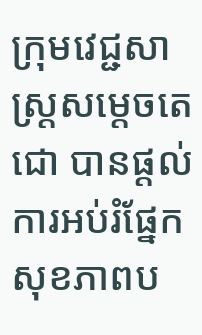ក្រុមវេជ្ជសាស្ត្រសម្តេចតេជោ បានផ្តល់ការអប់រំផ្នែកសុខភាពប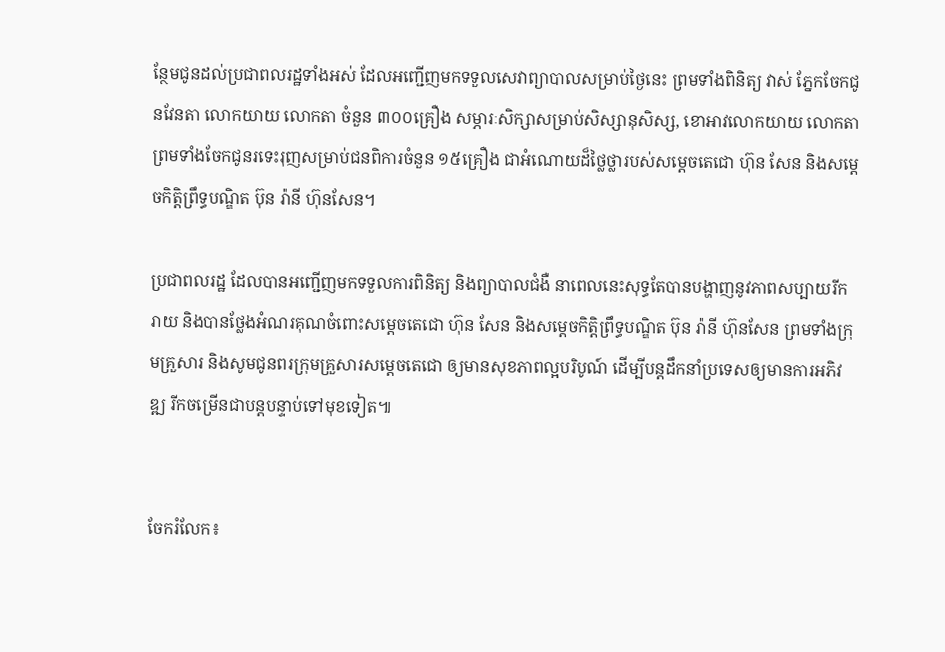ន្ថែមជូនដល់ប្រជាពលរដ្ឋទាំងអស់ ដែលអញ្ជើញមកទទួលសេវាព្យាបាលសម្រាប់ថ្ងៃនេះ ព្រមទាំងពិនិត្យ វាស់ ភ្នែកចែកជូនវែនតា លោកយាយ លោកតា ចំនួន ៣០០គ្រឿង សម្ភារៈសិក្សាសម្រាប់សិស្សានុសិស្ស, ខោអាវលោកយាយ លោកតា ព្រមទាំងចែកជូនរទេះរុញសម្រាប់ជនពិការចំនួន ១៥គ្រឿង ជាអំណោយដ៏ថ្លៃថ្លារបស់សម្តេចតេជោ ហ៊ុន សែន និងសម្តេចកិត្តិព្រឹទ្ធបណ្ឌិត ប៊ុន រ៉ានី ហ៊ុនសែន។

ប្រជាពលរដ្ឋ ដែលបានអញ្ជើញមកទទួលការពិនិត្យ និងព្យាបាលជំងឺ នាពេលនេះសុទ្ធតែបានបង្ហាញនូវភាពសប្បាយរីករាយ និងបានថ្លែងអំណរគុណចំពោះសម្តេចតេជោ ហ៊ុន សែន និងសម្តេចកិត្តិព្រឹទ្ធបណ្ឌិត ប៊ុន រ៉ានី ហ៊ុនសែន ព្រមទាំងក្រុមគ្រួសារ និងសូមជូនពរក្រុមគ្រួសារសម្តេចតេជោ ឲ្យមានសុខភាពល្អបរិបូណ៍ ដើម្បីបន្តដឹកនាំប្រទេសឲ្យមានការអភិវឌ្ឍ រីកចម្រើនជាបន្តបន្ទាប់ទៅមុខទៀត៕


ចែករំលែក៖